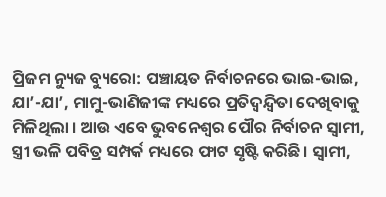ପ୍ରିଜମ ନ୍ୟୁଜ ବ୍ୟୁରୋ: ପଞ୍ଚାୟତ ନିର୍ବାଚନରେ ଭାଇ-ଭାଇ, ଯା’-ଯା’, ମାମୁ-ଭାଣିଜୀଙ୍କ ମଧ୍ୟରେ ପ୍ରତିଦ୍ୱନ୍ଦ୍ବିତା ଦେଖିବାକୁ ମିଳିଥିଲା । ଆଉ ଏବେ ଭୁବନେଶ୍ୱର ପୌର ନିର୍ବାଚନ ସ୍ଵାମୀ, ସ୍ତ୍ରୀ ଭଳି ପବିତ୍ର ସମ୍ପର୍କ ମଧ୍ୟରେ ଫାଟ ସୃଷ୍ଟି କରିଛି। ସ୍ଵାମୀ,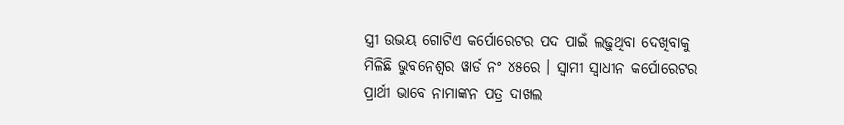ସ୍ତ୍ରୀ ଉଭୟ ଗୋଟିଏ କର୍ପୋରେଟର ପଦ ପାଇଁ ଲଢ଼ୁଥିବା ଦେଖିବାକୁ ମିଳିଛି ଭୁବନେଶ୍ୱର ୱାର୍ଡ ନଂ ୪୫ରେ । ସ୍ୱାମୀ ସ୍ୱାଧୀନ କର୍ପୋରେଟର ପ୍ରାର୍ଥୀ ଭାବେ ନାମାଙ୍କନ ପତ୍ର ଦାଖଲ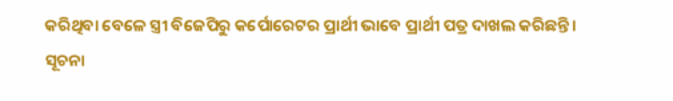କରିଥିବା ବେଳେ ସ୍ତ୍ରୀ ବିଜେପିରୁ କର୍ପୋରେଟର ପ୍ରାର୍ଥୀ ଭାବେ ପ୍ରାର୍ଥୀ ପତ୍ର ଦାଖଲ କରିଛନ୍ତି।
ସୂଚନା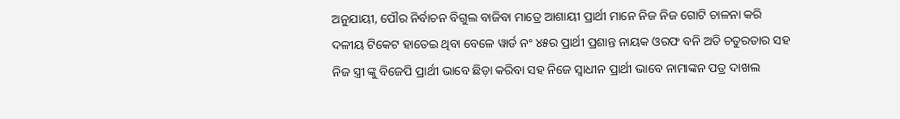ଅନୁଯାୟୀ, ପୌର ନିର୍ବାଚନ ବିଗୁଲ ବାଜିବା ମାତ୍ରେ ଆଶାୟୀ ପ୍ରାର୍ଥୀ ମାନେ ନିଜ ନିଜ ଗୋଟି ଚାଳନା କରି ଦଳୀୟ ଟିକେଟ ହାତେଇ ଥିବା ବେଳେ ୱାର୍ଡ ନଂ ୪୫ର ପ୍ରାର୍ଥୀ ପ୍ରଶାନ୍ତ ନାୟକ ଓରଫ ବନି ଅତି ଚତୁରତାର ସହ ନିଜ ସ୍ତ୍ରୀ ଙ୍କୁ ବିଜେପି ପ୍ରାର୍ଥୀ ଭାବେ ଛିଡ଼ା କରିବା ସହ ନିଜେ ସ୍ୱାଧୀନ ପ୍ରାର୍ଥୀ ଭାବେ ନାମାଙ୍କନ ପତ୍ର ଦାଖଲ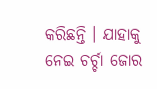କରିଛନ୍ତି । ଯାହାକୁ ନେଇ ଚର୍ଚ୍ଚା ଜୋର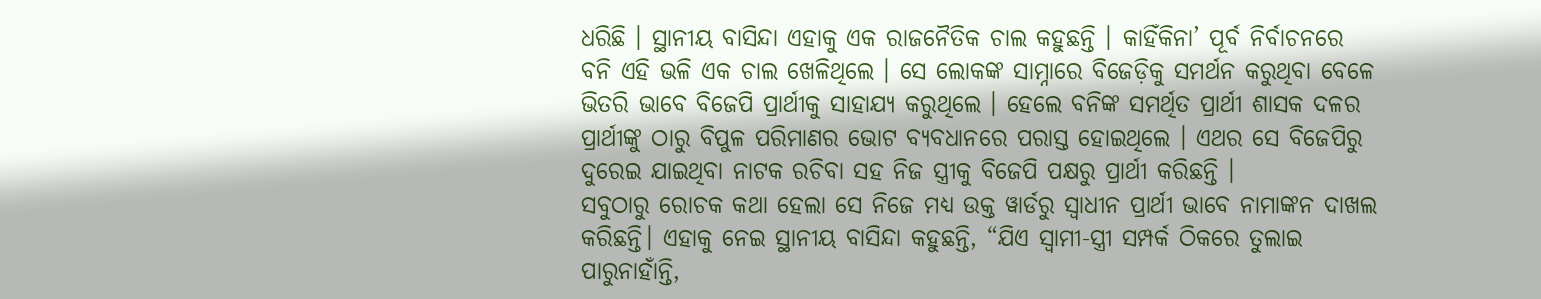ଧରିଛି । ସ୍ଥାନୀୟ ବାସିନ୍ଦା ଏହାକୁ ଏକ ରାଜନୈତିକ ଚାଲ କହୁଛନ୍ତି । କାହିଁକିନା’ ପୂର୍ବ ନିର୍ବାଚନରେ ବନି ଏହି ଭଳି ଏକ ଚାଲ ଖେଳିଥିଲେ । ସେ ଲୋକଙ୍କ ସାମ୍ନାରେ ବିଜେଡ଼ିକୁ ସମର୍ଥନ କରୁଥିବା ବେଳେ ଭିତରି ଭାବେ ବିଜେପି ପ୍ରାର୍ଥୀକୁ ସାହାଯ୍ୟ କରୁଥିଲେ । ହେଲେ ବନିଙ୍କ ସମର୍ଥିତ ପ୍ରାର୍ଥୀ ଶାସକ ଦଳର ପ୍ରାର୍ଥୀଙ୍କୁ ଠାରୁ ବିପୁଳ ପରିମାଣର ଭୋଟ ବ୍ୟବଧାନରେ ପରାସ୍ତ ହୋଇଥିଲେ । ଏଥର ସେ ବିଜେପିରୁ ଦୁରେଇ ଯାଇଥିବା ନାଟକ ରଚିବା ସହ ନିଜ ସ୍ତ୍ରୀକୁ ବିଜେପି ପକ୍ଷରୁ ପ୍ରାର୍ଥୀ କରିଛନ୍ତି ।
ସବୁଠାରୁ ରୋଚକ କଥା ହେଲା ସେ ନିଜେ ମଧ୍ୟ ଉକ୍ତ ୱାର୍ଡରୁ ସ୍ୱାଧୀନ ପ୍ରାର୍ଥୀ ଭାବେ ନାମାଙ୍କନ ଦାଖଲ କରିଛନ୍ତି। ଏହାକୁ ନେଇ ସ୍ଥାନୀୟ ବାସିନ୍ଦା କହୁଛନ୍ତି, “ଯିଏ ସ୍ଵାମୀ-ସ୍ତ୍ରୀ ସମ୍ପର୍କ ଠିକରେ ତୁଲାଇ ପାରୁନାହାଁନ୍ତି,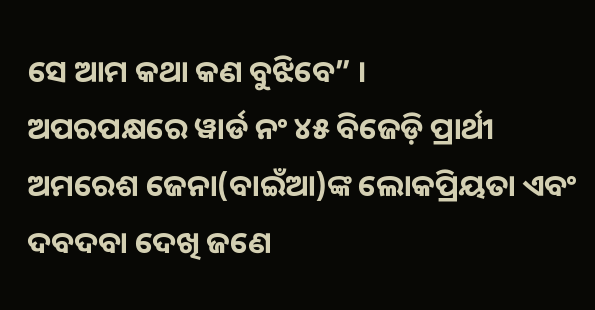ସେ ଆମ କଥା କଣ ବୁଝିବେ” ।
ଅପରପକ୍ଷରେ ୱାର୍ଡ ନଂ ୪୫ ବିଜେଡ଼ି ପ୍ରାର୍ଥୀ ଅମରେଶ ଜେନା(ବାଇଁଆ)ଙ୍କ ଲୋକପ୍ରିୟତା ଏବଂ ଦବଦବା ଦେଖି ଜଣେ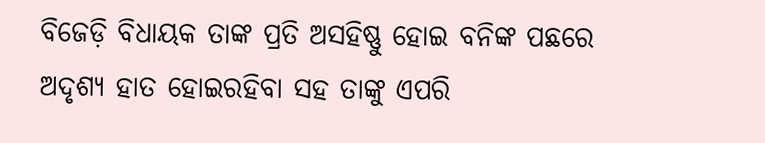ବିଜେଡ଼ି ବିଧାୟକ ତାଙ୍କ ପ୍ରତି ଅସହିଷ୍ଣୁ ହୋଇ ବନିଙ୍କ ପଛରେ ଅଦୃଶ୍ୟ ହାତ ହୋଇରହିବା ସହ ତାଙ୍କୁ ଏପରି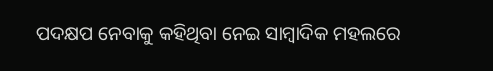ପଦକ୍ଷପ ନେବାକୁ କହିଥିବା ନେଇ ସାମ୍ବାଦିକ ମହଲରେ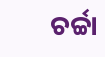ଚର୍ଚ୍ଚା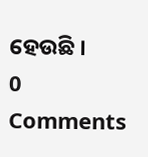ହେଉଛି ।
0 Comments